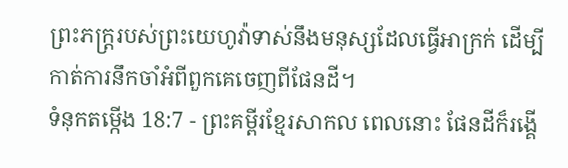ព្រះភក្ត្ររបស់ព្រះយេហូវ៉ាទាស់នឹងមនុស្សដែលធ្វើអាក្រក់ ដើម្បីកាត់ការនឹកចាំអំពីពួកគេចេញពីផែនដី។
ទំនុកតម្កើង 18:7 - ព្រះគម្ពីរខ្មែរសាកល ពេលនោះ ផែនដីក៏រង្គើ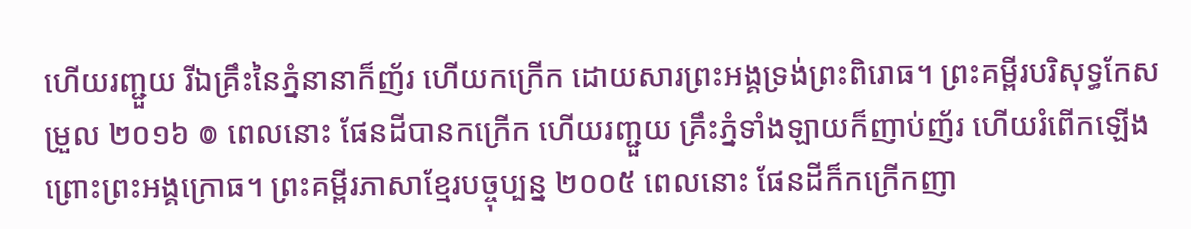ហើយរញ្ជួយ រីឯគ្រឹះនៃភ្នំនានាក៏ញ័រ ហើយកក្រើក ដោយសារព្រះអង្គទ្រង់ព្រះពិរោធ។ ព្រះគម្ពីរបរិសុទ្ធកែសម្រួល ២០១៦ ៙ ពេលនោះ ផែនដីបានកក្រើក ហើយរញ្ជួយ គ្រឹះភ្នំទាំងឡាយក៏ញាប់ញ័រ ហើយរំពើកឡើង ព្រោះព្រះអង្គក្រោធ។ ព្រះគម្ពីរភាសាខ្មែរបច្ចុប្បន្ន ២០០៥ ពេលនោះ ផែនដីក៏កក្រើកញា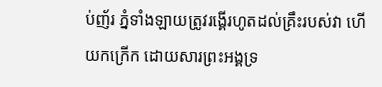ប់ញ័រ ភ្នំទាំងឡាយត្រូវរង្គើរហូតដល់គ្រឹះរបស់វា ហើយកក្រើក ដោយសារព្រះអង្គទ្រ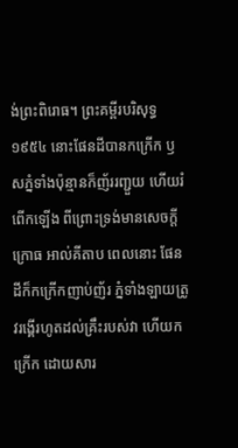ង់ព្រះពិរោធ។ ព្រះគម្ពីរបរិសុទ្ធ ១៩៥៤ នោះផែនដីបានកក្រើក ឫសភ្នំទាំងប៉ុន្មានក៏ញ័ររញ្ជួយ ហើយរំពើកឡើង ពីព្រោះទ្រង់មានសេចក្ដីក្រោធ អាល់គីតាប ពេលនោះ ផែនដីក៏កក្រើកញាប់ញ័រ ភ្នំទាំងឡាយត្រូវរង្គើរហូតដល់គ្រឹះរបស់វា ហើយកក្រើក ដោយសារ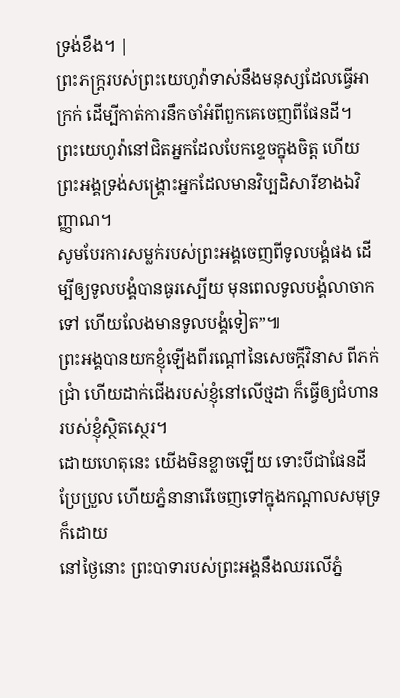ទ្រង់ខឹង។ |
ព្រះភក្ត្ររបស់ព្រះយេហូវ៉ាទាស់នឹងមនុស្សដែលធ្វើអាក្រក់ ដើម្បីកាត់ការនឹកចាំអំពីពួកគេចេញពីផែនដី។
ព្រះយេហូវ៉ានៅជិតអ្នកដែលបែកខ្ទេចក្នុងចិត្ត ហើយព្រះអង្គទ្រង់សង្គ្រោះអ្នកដែលមានវិប្បដិសារីខាងឯវិញ្ញាណ។
សូមបែរការសម្លក់របស់ព្រះអង្គចេញពីទូលបង្គំផង ដើម្បីឲ្យទូលបង្គំបានធូរស្បើយ មុនពេលទូលបង្គំលាចាកទៅ ហើយលែងមានទូលបង្គំទៀត”៕
ព្រះអង្គបានយកខ្ញុំឡើងពីរណ្ដៅនៃសេចក្ដីវិនាស ពីភក់ជ្រាំ ហើយដាក់ជើងរបស់ខ្ញុំនៅលើថ្មដា ក៏ធ្វើឲ្យជំហានរបស់ខ្ញុំស្ថិតស្ថេរ។
ដោយហេតុនេះ យើងមិនខ្លាចឡើយ ទោះបីជាផែនដីប្រែប្រួល ហើយភ្នំនានារើចេញទៅក្នុងកណ្ដាលសមុទ្រក៏ដោយ
នៅថ្ងៃនោះ ព្រះបាទារបស់ព្រះអង្គនឹងឈរលើភ្នំ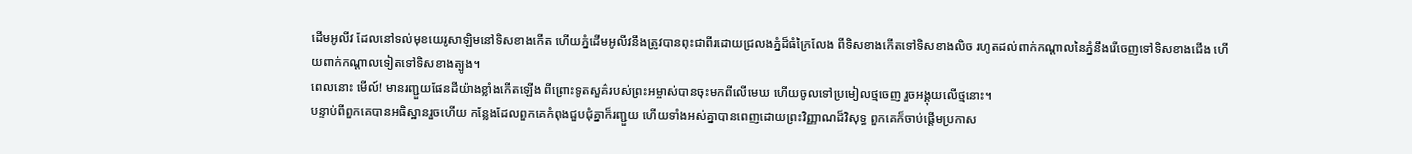ដើមអូលីវ ដែលនៅទល់មុខយេរូសាឡិមនៅទិសខាងកើត ហើយភ្នំដើមអូលីវនឹងត្រូវបានពុះជាពីរដោយជ្រលងភ្នំដ៏ធំក្រៃលែង ពីទិសខាងកើតទៅទិសខាងលិច រហូតដល់ពាក់កណ្ដាលនៃភ្នំនឹងរើចេញទៅទិសខាងជើង ហើយពាក់កណ្ដាលទៀតទៅទិសខាងត្បូង។
ពេលនោះ មើល៍! មានរញ្ជួយផែនដីយ៉ាងខ្លាំងកើតឡើង ពីព្រោះទូតសួគ៌របស់ព្រះអម្ចាស់បានចុះមកពីលើមេឃ ហើយចូលទៅប្រមៀលថ្មចេញ រួចអង្គុយលើថ្មនោះ។
បន្ទាប់ពីពួកគេបានអធិស្ឋានរួចហើយ កន្លែងដែលពួកគេកំពុងជួបជុំគ្នាក៏រញ្ជួយ ហើយទាំងអស់គ្នាបានពេញដោយព្រះវិញ្ញាណដ៏វិសុទ្ធ ពួកគេក៏ចាប់ផ្ដើមប្រកាស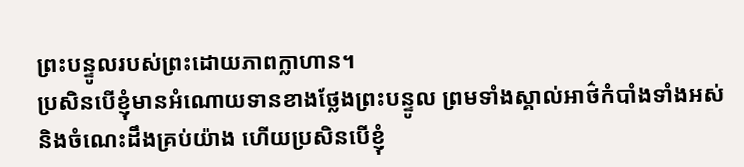ព្រះបន្ទូលរបស់ព្រះដោយភាពក្លាហាន។
ប្រសិនបើខ្ញុំមានអំណោយទានខាងថ្លែងព្រះបន្ទូល ព្រមទាំងស្គាល់អាថ៌កំបាំងទាំងអស់ និងចំណេះដឹងគ្រប់យ៉ាង ហើយប្រសិនបើខ្ញុំ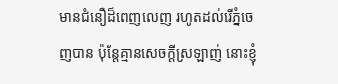មានជំនឿដ៏ពេញលេញ រហូតដល់រើភ្នំចេញបាន ប៉ុន្តែគ្មានសេចក្ដីស្រឡាញ់ នោះខ្ញុំ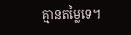គ្មានតម្លៃទេ។